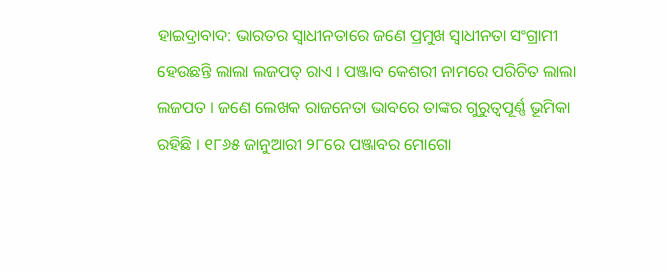ହାଇଦ୍ରାବାଦ: ଭାରତର ସ୍ବାଧୀନତାରେ ଜଣେ ପ୍ରମୁଖ ସ୍ବାଧୀନତା ସଂଗ୍ରାମୀ ହେଉଛନ୍ତି ଲାଲା ଲଜପତ୍ ରାଏ । ପଞ୍ଜାବ କେଶରୀ ନାମରେ ପରିଚିତ ଲାଲା ଲଜପତ । ଜଣେ ଲେଖକ ରାଜନେତା ଭାବରେ ତାଙ୍କର ଗୁରୁତ୍ବପୂର୍ଣ୍ଣ ଭୂମିକା ରହିଛି । ୧୮୬୫ ଜାନୁଆରୀ ୨୮ରେ ପଞ୍ଜାବର ମୋଗୋ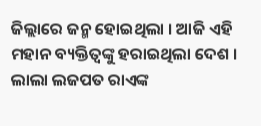ଜିଲ୍ଲାରେ ଜନ୍ମ ହୋଇଥିଲା । ଆଜି ଏହି ମହାନ ବ୍ୟକ୍ତିତ୍ବଙ୍କୁ ହରାଇଥିଲା ଦେଶ ।
ଲାଲା ଲଜପତ ରାଏଙ୍କ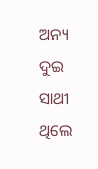ଅନ୍ୟ ଦୁଇ ସାଥୀ ଥିଲେ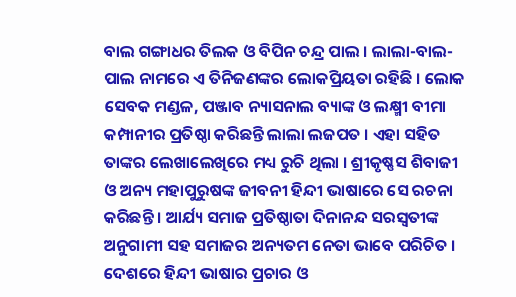ବାଲ ଗଙ୍ଗାଧର ତିଲକ ଓ ବିପିନ ଚନ୍ଦ୍ର ପାଲ । ଲାଲା-ବାଲ- ପାଲ ନାମରେ ଏ ତିନିଜଣଙ୍କର ଲୋକପ୍ରିୟତା ରହିଛି । ଲୋକ ସେବକ ମଣ୍ଡଳ, ପଞ୍ଜାବ ନ୍ୟାସନାଲ ବ୍ୟାଙ୍କ ଓ ଲକ୍ଷ୍ମୀ ବୀମା କମ୍ପାନୀର ପ୍ରତିଷ୍ଠା କରିଛନ୍ତି ଲାଲା ଲଜପତ । ଏହା ସହିତ ତାଙ୍କର ଲେଖାଲେଖିରେ ମଧ୍ୟ ରୁଚି ଥିଲା । ଶ୍ରୀକୃଷ୍ଣସ ଶିବାଜୀ ଓ ଅନ୍ୟ ମହାପୁରୁଷଙ୍କ ଜୀବନୀ ହିନ୍ଦୀ ଭାଷାରେ ସେ ରଚନା କରିଛନ୍ତି । ଆର୍ଯ୍ୟ ସମାଜ ପ୍ରତିଷ୍ଠାତା ଦିନାନନ୍ଦ ସରସ୍ୱତୀଙ୍କ ଅନୁଗାମୀ ସହ ସମାଜର ଅନ୍ୟତମ ନେତା ଭାବେ ପରିଚିତ ।
ଦେଶରେ ହିନ୍ଦୀ ଭାଷାର ପ୍ରଚାର ଓ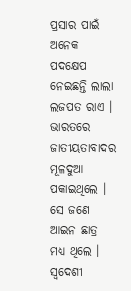ପ୍ରସାର ପାଇଁ ଅନେକ ପଦକ୍ଷେପ ନେଇଛନ୍ତି ଲାଲା ଲଜପତ ରାଏ । ଭାରତରେ ଜାତୀୟତାବାଦର ମୂଳଦୁଆ ପକାଇଥିଲେ । ସେ ଜଣେ ଆଇନ ଛାତ୍ର ମଧ୍ୟ ଥିଲେ । ସ୍ବଦେଶୀ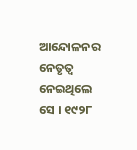ଆନ୍ଦୋଳନର ନେତୃତ୍ବ ନେଇଥିଲେ ସେ । ୧୯୨୮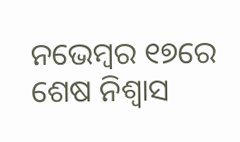ନଭେମ୍ବର ୧୭ରେ ଶେଷ ନିଶ୍ବାସ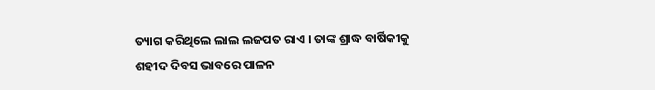ତ୍ୟାଗ କରିଥିଲେ ଲାଲ ଲଜପତ ରାଏ । ତାଙ୍କ ଶ୍ରାଦ୍ଧ ବାର୍ଷିକୀକୁ ଶହୀଦ ଦିବସ ଭାବରେ ପାଳନ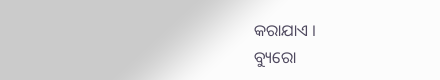କରାଯାଏ ।
ବ୍ୟୁରୋ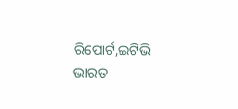ରିପୋର୍ଟ,ଇଟିଭି ଭାରତ